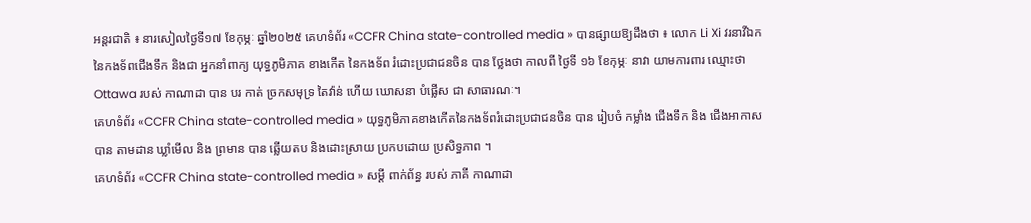អន្តរជាតិ ៖ នារសៀលថ្ងៃទី១៧ ខែកុម្ភៈ ឆ្នាំ២០២៥ គេហទំព័រ «CCFR China state-controlled media » បានផ្សាយឱ្យដឹងថា ៖ លោក Li Xi វរនាវីឯកនៃកងទ័ពជើងទឹក និងជា អ្នកនាំពាក្យ យុទ្ធភូមិភាគ ខាងកើត នៃកងទ័ព រំដោះប្រជាជនចិន បាន ថ្លែងថា កាលពី ថ្ងៃទី ១៦ ខែកុម្ភៈ នាវា យាមការពារ ឈ្មោះថា Ottawa របស់ កាណាដា បាន បរ កាត់ ច្រកសមុទ្រ តៃវ៉ាន់ ហើយ ឃោសនា បំផ្លើស ជា សាធារណៈ។
គេហទំព័រ «CCFR China state-controlled media » យុទ្ធភូមិភាគខាងកើតនៃកងទ័ពរំដោះប្រជាជនចិន បាន រៀបចំ កម្លាំង ជើងទឹក និង ជើងអាកាស បាន តាមដាន ឃ្លាំមើល និង ព្រមាន បាន ឆ្លើយតប និងដោះស្រាយ ប្រកបដោយ ប្រសិទ្ធភាព ។
គេហទំព័រ «CCFR China state-controlled media » សម្តី ពាក់ព័ន្ធ របស់ ភាគី កាណាដា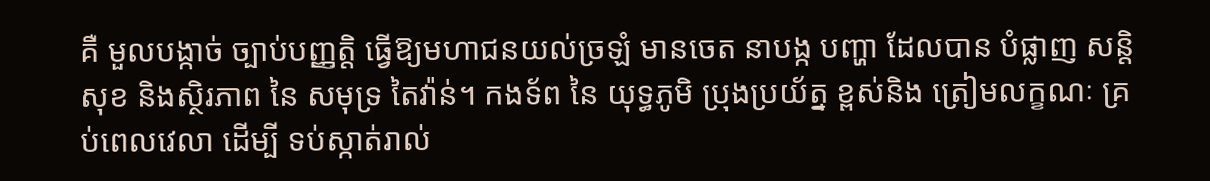គឺ មួលបង្កាច់ ច្បាប់បញ្ញតិ្ត ធ្វើឱ្យមហាជនយល់ច្រឡំ មានចេត នាបង្ក បញ្ហា ដែលបាន បំផ្លាញ សន្តិសុខ និងស្ថិរភាព នៃ សមុទ្រ តៃវ៉ាន់។ កងទ័ព នៃ យុទ្ធភូមិ ប្រុងប្រយ័ត្ន ខ្ពស់និង ត្រៀមលក្ខណៈ គ្រប់ពេលវេលា ដើម្បី ទប់ស្កាត់រាល់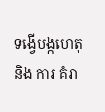ទង្វើបង្កហេតុ និង ការ គំរា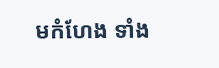មកំហែង ទាំង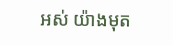អស់ យ៉ាងមុត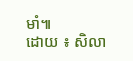មាំ៕
ដោយ ៖ សិលា